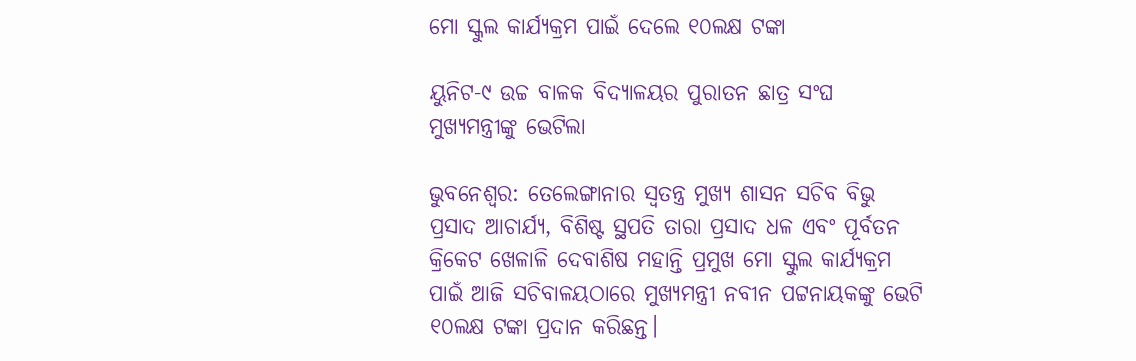ମୋ ସ୍କୁଲ କାର୍ଯ୍ୟକ୍ରମ ପାଇଁ ଦେଲେ ୧୦ଲକ୍ଷ ଟଙ୍କା

ୟୁନିଟ-୯ ଉଚ୍ଚ ବାଳକ ବିଦ୍ୟାଳୟର ପୁରାତନ ଛାତ୍ର ସଂଘ ମୁଖ୍ୟମନ୍ତ୍ରୀଙ୍କୁ ଭେଟିଲା

ଭୁବନେଶ୍ୱର: ତେଲେଙ୍ଗାନାର ସ୍ୱତନ୍ତ୍ର ମୁଖ୍ୟ ଶାସନ ସଚିବ ବିଭୁ ପ୍ରସାଦ ଆଚାର୍ଯ୍ୟ, ବିଶିଷ୍ଟ ସ୍ଥପତି ତାରା ପ୍ରସାଦ ଧଳ ଏବଂ ପୂର୍ବତନ କ୍ରିକେଟ ଖେଳାଳି ଦେବାଶିଷ ମହାନ୍ତି ପ୍ରମୁଖ ମୋ ସ୍କୁଲ କାର୍ଯ୍ୟକ୍ରମ ପାଇଁ ଆଜି ସଚିବାଳୟଠାରେ ମୁଖ୍ୟମନ୍ତ୍ରୀ ନବୀନ ପଟ୍ଟନାୟକଙ୍କୁ ଭେଟି ୧୦ଲକ୍ଷ ଟଙ୍କା ପ୍ରଦାନ କରିଛନ୍ତ।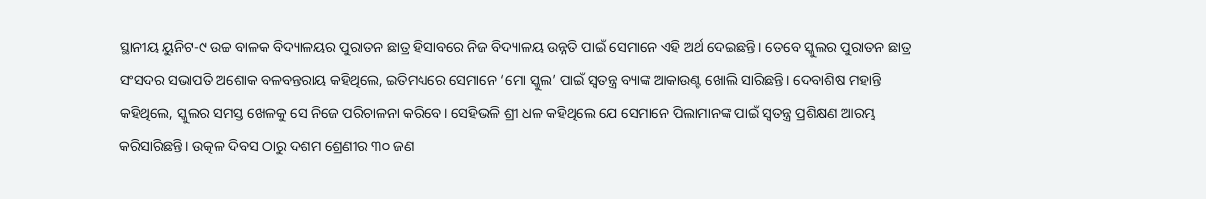ସ୍ଥାନୀୟ ୟୁନିଟ-୯ ଉଚ୍ଚ ବାଳକ ବିଦ୍ୟାଳୟର ପୁରାତନ ଛାତ୍ର ହିସାବରେ ନିଜ ବିଦ୍ୟାଳୟ ଉନ୍ନତି ପାଇଁ ସେମାନେ ଏହି ଅର୍ଥ ଦେଇଛନ୍ତି। ତେବେ ସ୍କୁଲର ପୁରାତନ ଛାତ୍ର ସଂସଦର ସଭାପତି ଅଶୋକ ବଳବନ୍ତରାୟ କହିଥିଲେ, ଇତିମଧ୍ୟରେ ସେମାନେ ‘ମୋ ସ୍କୁଲ’ ପାଇଁ ସ୍ୱତନ୍ତ୍ର ବ୍ୟାଙ୍କ ଆକାଉଣ୍ଟ ଖୋଲି ସାରିଛନ୍ତି। ଦେବାଶିଷ ମହାନ୍ତି କହିଥିଲେ, ସ୍କୁଲର ସମସ୍ତ ଖେଳକୁ ସେ ନିଜେ ପରିଚାଳନା କରିବେ। ସେହିଭଳି ଶ୍ରୀ ଧଳ କହିଥିଲେ ଯେ ସେମାନେ ପିଲାମାନଙ୍କ ପାଇଁ ସ୍ୱତନ୍ତ୍ର ପ୍ରଶିକ୍ଷଣ ଆରମ୍ଭ କରିସାରିଛନ୍ତି। ଉତ୍କଳ ଦିବସ ଠାରୁ ଦଶମ ଶ୍ରେଣୀର ୩୦ ଜଣ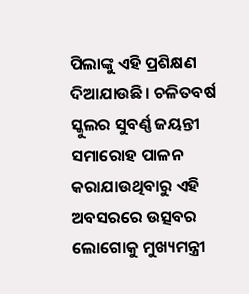ପିଲାଙ୍କୁ ଏହି ପ୍ରଶିକ୍ଷଣ ଦିଆଯାଉଛି। ଚଳିତବର୍ଷ ସ୍କୁଲର ସୁବର୍ଣ୍ଣ ଜୟନ୍ତୀ ସମାରୋହ ପାଳନ କରାଯାଉଥିବାରୁ ଏହି ଅବସରରେ ଉତ୍ସବର ଲୋଗୋକୁ ମୁଖ୍ୟମନ୍ତ୍ରୀ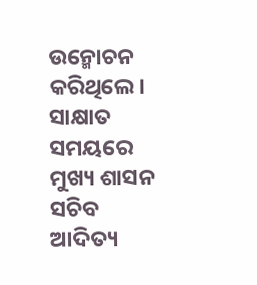ଉନ୍ମୋଚନ କରିଥିଲେ। ସାକ୍ଷାତ ସମୟରେ ମୁଖ୍ୟ ଶାସନ ସଚିବ ଆଦିତ୍ୟ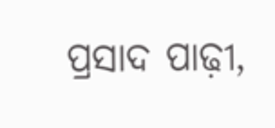ପ୍ରସାଦ ପାଢ଼ୀ,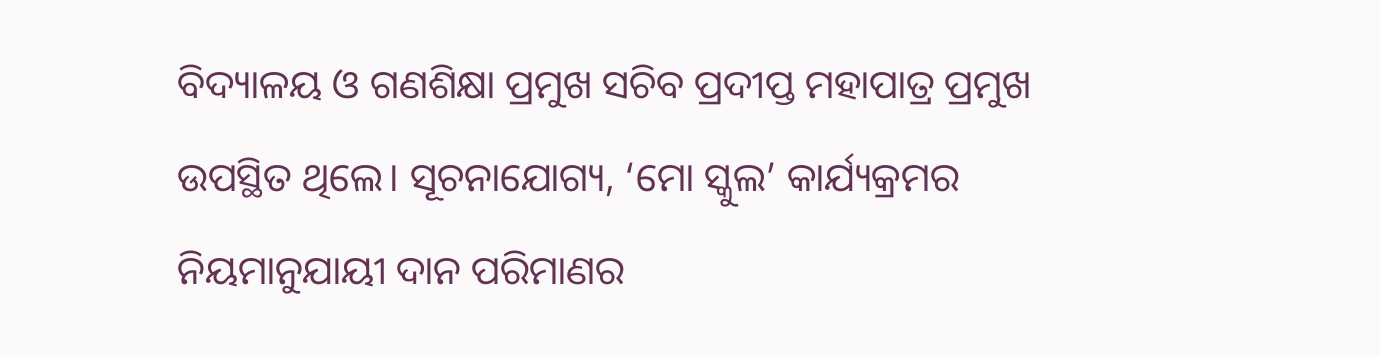ବିଦ୍ୟାଳୟ ଓ ଗଣଶିକ୍ଷା ପ୍ରମୁଖ ସଚିବ ପ୍ରଦୀପ୍ତ ମହାପାତ୍ର ପ୍ରମୁଖ ଉପସ୍ଥିତ ଥିଲେ। ସୂଚନାଯୋଗ୍ୟ, ‘ମୋ ସ୍କୁଲ’ କାର୍ଯ୍ୟକ୍ରମର ନିୟମାନୁଯାୟୀ ଦାନ ପରିମାଣର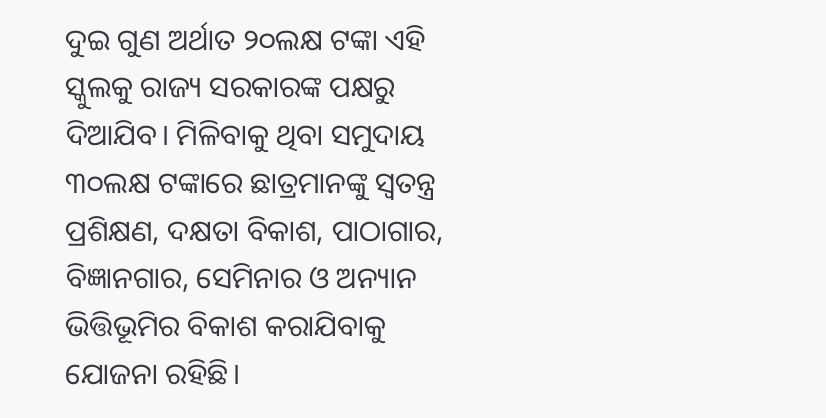ଦୁଇ ଗୁଣ ଅର୍ଥାତ ୨୦ଲକ୍ଷ ଟଙ୍କା ଏହି ସ୍କୁଲକୁ ରାଜ୍ୟ ସରକାରଙ୍କ ପକ୍ଷରୁ ଦିଆଯିବ। ମିଳିବାକୁ ଥିବା ସମୁଦାୟ ୩୦ଲକ୍ଷ ଟଙ୍କାରେ ଛାତ୍ରମାନଙ୍କୁ ସ୍ୱତନ୍ତ୍ର ପ୍ରଶିକ୍ଷଣ, ଦକ୍ଷତା ବିକାଶ, ପାଠାଗାର, ବିଜ୍ଞାନଗାର, ସେମିନାର ଓ ଅନ୍ୟାନ ଭିତ୍ତିଭୂମିର ବିକାଶ କରାଯିବାକୁ ଯୋଜନା ରହିଛି।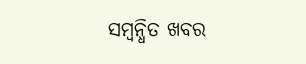ସମ୍ବନ୍ଧିତ ଖବର